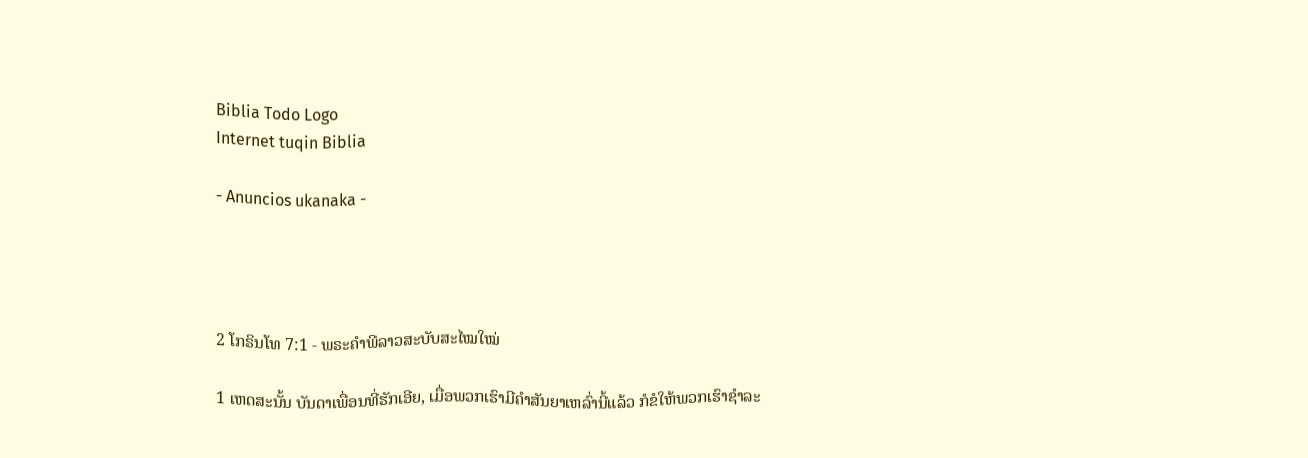Biblia Todo Logo
Internet tuqin Biblia

- Anuncios ukanaka -




2 ໂກຣິນໂທ 7:1 - ພຣະຄຳພີລາວສະບັບສະໄໝໃໝ່

1 ເຫດສະນັ້ນ ບັນດາເພື່ອນທີ່ຮັກເອີຍ, ເມື່ອພວກເຮົາມີຄຳສັນຍາເຫລົ່ານີ້ແລ້ວ ກໍຂໍໃຫ້ພວກເຮົາຊຳລະ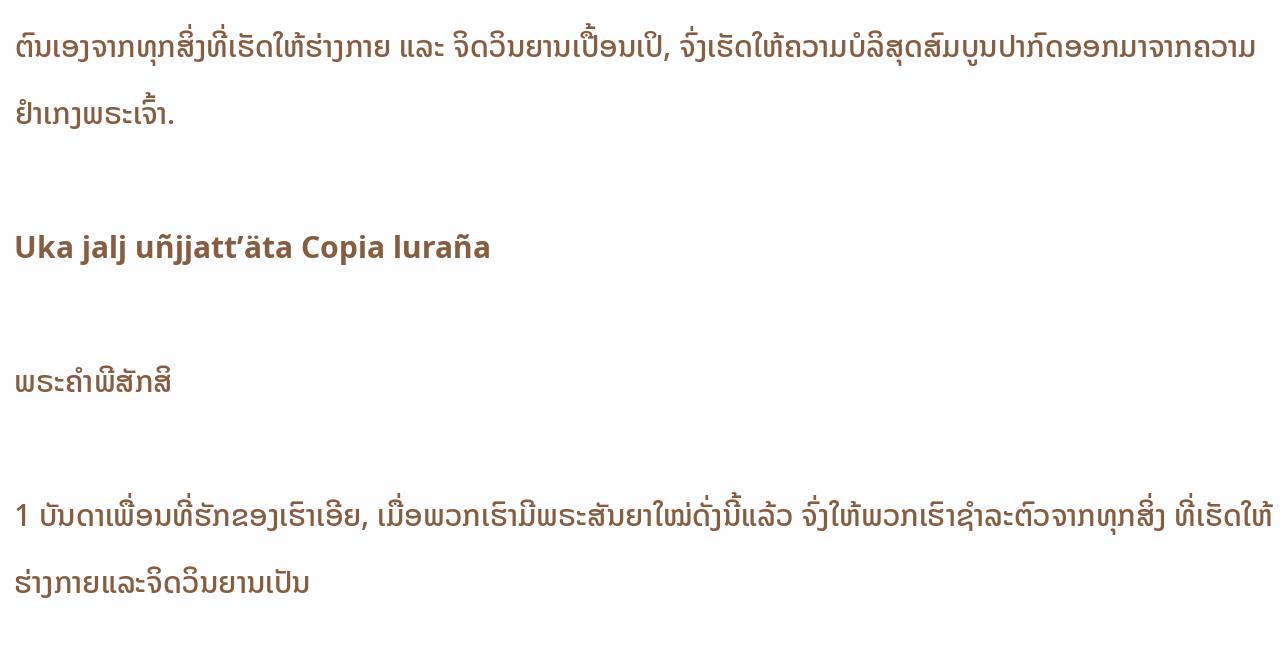ຕົນເອງຈາກທຸກສິ່ງທີ່ເຮັດໃຫ້ຮ່າງກາຍ ແລະ ຈິດວິນຍານເປື້ອນເປິ, ຈົ່ງເຮັດໃຫ້ຄວາມບໍລິສຸດສົມບູນປາກົດອອກມາຈາກຄວາມຢຳເກງພຣະເຈົ້າ.

Uka jalj uñjjattʼäta Copia luraña

ພຣະຄຳພີສັກສິ

1 ບັນດາເພື່ອນທີ່ຮັກຂອງເຮົາເອີຍ, ເມື່ອພວກເຮົາມີພຣະສັນຍາໃໝ່ດັ່ງນີ້ແລ້ວ ຈົ່ງໃຫ້ພວກເຮົາຊຳລະຕົວຈາກທຸກສິ່ງ ທີ່ເຮັດໃຫ້ຮ່າງກາຍແລະຈິດວິນຍານເປັນ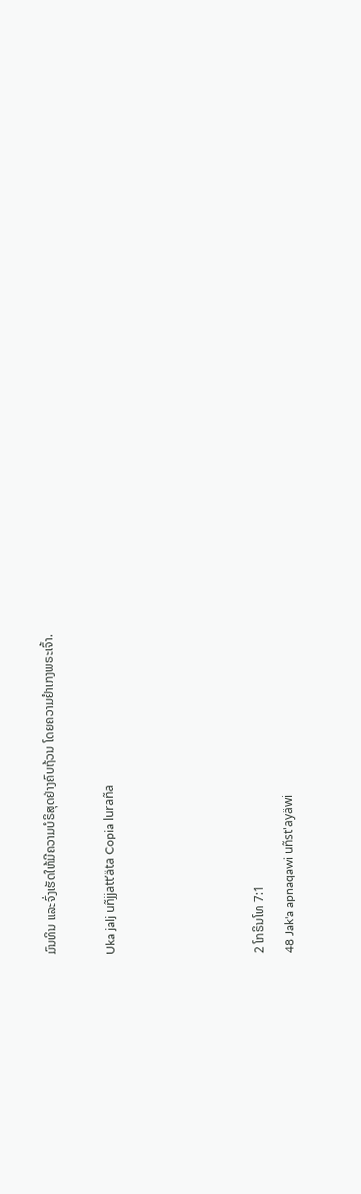ມົນທິນ ແລະຈົ່ງເຮັດໃຫ້ມີຄວາມບໍຣິສຸດຢ່າງຄົບຖ້ວນ ໂດຍຄວາມຢຳເກງພຣະເຈົ້າ.

Uka jalj uñjjattʼäta Copia luraña




2 ໂກຣິນໂທ 7:1
48 Jak'a apnaqawi uñst'ayäwi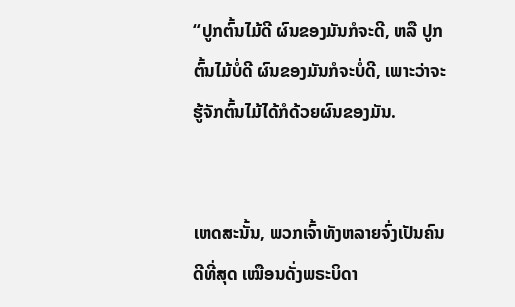“ປູກຕົ້ນໄມ້ດີ ຜົນຂອງມັນກໍຈະດີ, ຫລື ປູກຕົ້ນໄມ້ບໍ່ດີ ຜົນຂອງມັນກໍຈະບໍ່ດີ, ເພາະວ່າຈະຮູ້ຈັກຕົ້ນໄມ້ໄດ້ກໍດ້ວຍຜົນຂອງມັນ.


ເຫດສະນັ້ນ, ພວກເຈົ້າທັງຫລາຍຈົ່ງເປັນຄົນດີທີ່ສຸດ ເໝືອນດັ່ງພຣະບິດາ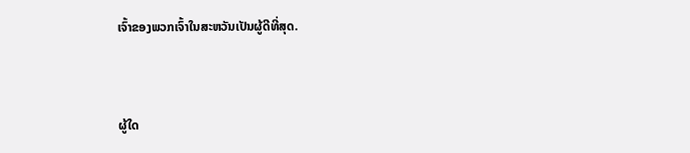ເຈົ້າຂອງພວກເຈົ້າໃນສະຫວັນເປັນຜູ້ດີທີ່ສຸດ.


ຜູ້ໃດ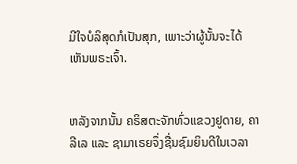ມີໃຈບໍລິສຸດກໍເປັນສຸກ, ເພາະວ່າຜູ້ນັ້ນຈະໄດ້ເຫັນພຣະເຈົ້າ.


ຫລັງຈາກນັ້ນ ຄຣິສຕະຈັກທົ່ວແຂວງຢູດາຍ, ຄາລີເລ ແລະ ຊາມາເຣຍຈຶ່ງຊື່ນຊົມຍິນດີໃນເວລາ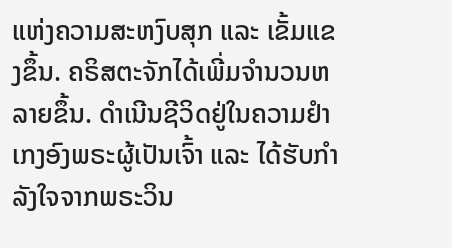ແຫ່ງຄວາມສະຫງົບສຸກ ແລະ ເຂັ້ມແຂງຂຶ້ນ. ຄຣິສຕະຈັກໄດ້ເພີ່ມຈຳນວນຫລາຍຂຶ້ນ. ດຳເນີນຊີວິດຢູ່ໃນຄວາມຢຳເກງອົງພຣະຜູ້ເປັນເຈົ້າ ແລະ ໄດ້ຮັບກຳລັງໃຈຈາກພຣະວິນ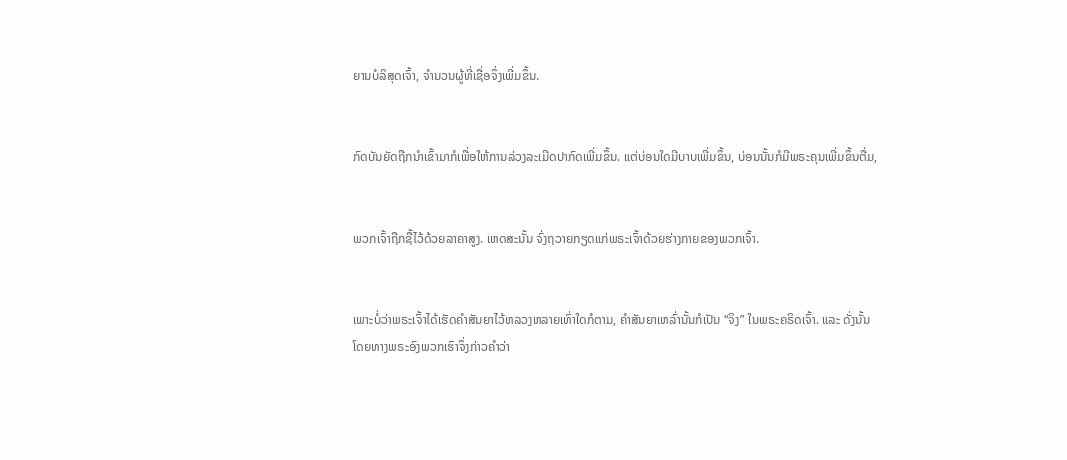ຍານບໍລິສຸດເຈົ້າ, ຈຳນວນຜູ້ທີ່ເຊື່ອຈຶ່ງເພີ່ມຂຶ້ນ.


ກົດບັນຍັດຖືກນຳເຂົ້າມາກໍເພື່ອໃຫ້ການລ່ວງລະເມີດປາກົດເພີ່ມຂຶ້ນ. ແຕ່ບ່ອນໃດມີບາບເພີ່ມຂຶ້ນ, ບ່ອນນັ້ນກໍມີພຣະຄຸນເພີ່ມຂຶ້ນຕື່ມ,


ພວກເຈົ້າຖືກຊື້ໄວ້ດ້ວຍລາຄາສູງ. ເຫດສະນັ້ນ ຈົ່ງຖວາຍກຽດແກ່ພຣະເຈົ້າດ້ວຍຮ່າງກາຍຂອງພວກເຈົ້າ.


ເພາະບໍ່ວ່າພຣະເຈົ້າໄດ້ເຮັດຄຳສັນຍາໄວ້ຫລວງຫລາຍເທົ່າໃດກໍຕາມ, ຄຳສັນຍາເຫລົ່ານັ້ນກໍເປັນ “ຈິງ” ໃນພຣະຄຣິດເຈົ້າ. ແລະ ດັ່ງນັ້ນ ໂດຍທາງພຣະອົງພວກເຮົາຈຶ່ງກ່າວຄຳວ່າ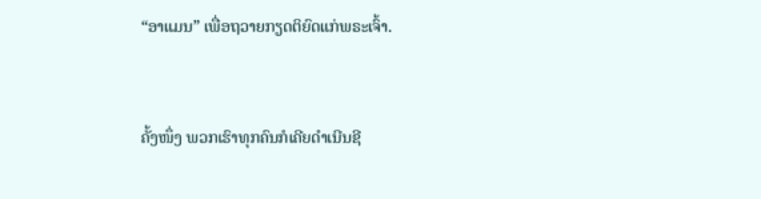“ອາແມນ” ເພື່ອຖວາຍກຽດຕິຍົດແກ່ພຣະເຈົ້າ.


ຄັ້ງໜຶ່ງ ພວກເຮົາທຸກຄົນກໍເຄີຍດໍາເນີນຊີ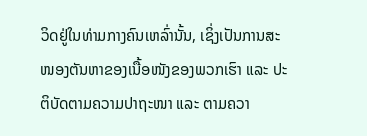ວິດຢູ່ໃນທ່າມກາງຄົນເຫລົ່ານັ້ນ, ເຊິ່ງເປັນການສະໜອງຕັນຫາຂອງເນື້ອໜັງຂອງພວກເຮົາ ແລະ ປະຕິບັດຕາມຄວາມປາຖະໜາ ແລະ ຕາມຄວາ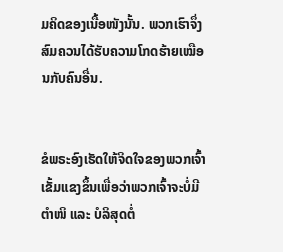ມຄິດຂອງເນື້ອໜັງນັ້ນ. ພວກເຮົາຈຶ່ງສົມຄວນໄດ້ຮັບຄວາມໂກດຮ້າຍເໝືອນກັບຄົນອື່ນ.


ຂໍພຣະອົງເຮັດໃຫ້ຈິດໃຈຂອງພວກເຈົ້າເຂັ້ມແຂງຂຶ້ນເພື່ອວ່າພວກເຈົ້າຈະບໍ່ມີຕຳໜິ ແລະ ບໍລິສຸດຕໍ່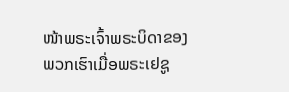ໜ້າພຣະເຈົ້າພຣະບິດາຂອງພວກເຮົາເມື່ອພຣະເຢຊູ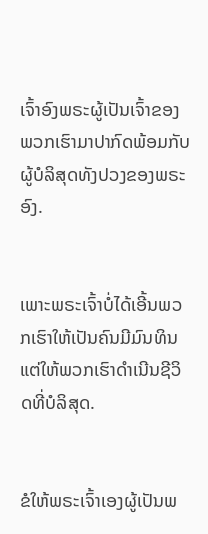ເຈົ້າອົງພຣະຜູ້ເປັນເຈົ້າຂອງພວກເຮົາມາປາກົດພ້ອມກັບຜູ້ບໍລິສຸດທັງປວງຂອງພຣະອົງ.


ເພາະພຣະເຈົ້າບໍ່ໄດ້ເອີ້ນພວກເຮົາໃຫ້ເປັນຄົນມີມົນທິນ ແຕ່ໃຫ້ພວກເຮົາດຳເນີນຊີວິດທີ່ບໍລິສຸດ.


ຂໍໃຫ້ພຣະເຈົ້າເອງຜູ້ເປັນພ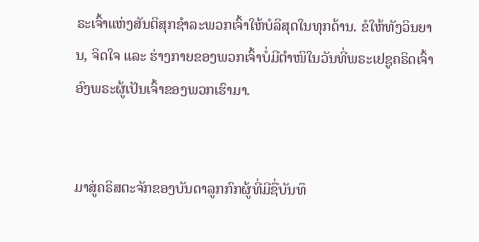ຣະເຈົ້າແຫ່ງສັນຕິສຸກຊຳລະພວກເຈົ້າໃຫ້ບໍລິສຸດໃນທຸກດ້ານ. ຂໍໃຫ້ທັງວິນຍານ, ຈິດໃຈ ແລະ ຮ່າງກາຍຂອງພວກເຈົ້າບໍ່ມີຕຳໜິໃນວັນທີ່ພຣະເຢຊູຄຣິດເຈົ້າອົງພຣະຜູ້ເປັນເຈົ້າຂອງພວກເຮົາມາ.


ມາສູ່ຄຣິສຕະຈັກຂອງບັນດາລູກກົກຜູ້ທີ່ມີຊື່ບັນທຶ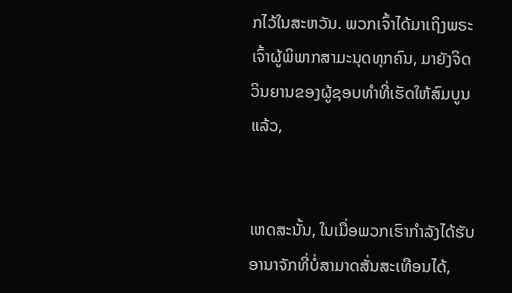ກໄວ້ໃນສະຫວັນ. ພວກເຈົ້າໄດ້ມາເຖິງພຣະເຈົ້າຜູ້ພິພາກສາມະນຸດທຸກຄົນ, ມາຍັງຈິດວິນຍານຂອງຜູ້ຊອບທຳທີ່ເຮັດໃຫ້ສົມບູນແລ້ວ,


ເຫດສະນັ້ນ, ໃນເມື່ອພວກເຮົາກຳລັງໄດ້ຮັບອານາຈັກທີ່ບໍ່ສາມາດສັ່ນສະເທືອນໄດ້,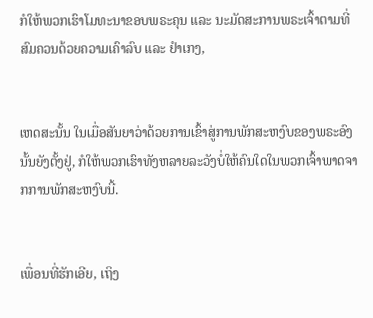ກໍໃຫ້ພວກເຮົາໂມທະນາຂອບພຣະຄຸນ ແລະ ນະມັດສະການພຣະເຈົ້າຕາມທີ່ສົມຄວນດ້ວຍຄວາມເຄົາລົບ ແລະ ຢຳເກງ,


ເຫດສະນັ້ນ ໃນເມື່ອສັນຍາວ່າດ້ວຍການເຂົ້າສູ່ການພັກສະຫງົບຂອງພຣະອົງນັ້ນຍັງຕັ້ງຢູ່, ກໍໃຫ້ພວກເຮົາທັງຫລາຍລະວັງບໍ່ໃຫ້ຄົນໃດໃນພວກເຈົ້າພາດຈາກການພັກສະຫງົບນີ້.


ເພື່ອນທີ່ຮັກເອີຍ, ເຖິງ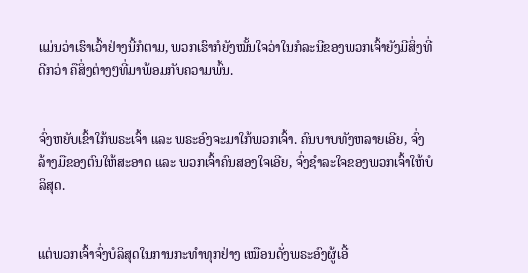ແມ່ນວ່າເຮົາເວົ້າຢ່າງນີ້ກໍຕາມ, ພວກເຮົາກໍຍັງໝັ້ນໃຈວ່າໃນກໍລະນີຂອງພວກເຈົ້າຍັງມີສິ່ງທີ່ດີກວ່າ ຄືສິ່ງຕ່າງໆທີ່ມາພ້ອມກັບຄວາມພົ້ນ.


ຈົ່ງຫຍັບເຂົ້າໃກ້ພຣະເຈົ້າ ແລະ ພຣະອົງຈະມາໃກ້ພວກເຈົ້າ. ຄົນບາບທັງຫລາຍເອີຍ, ຈົ່ງລ້າງມືຂອງຕົນໃຫ້ສະອາດ ແລະ ພວກເຈົ້າຄົນສອງໃຈເອີຍ, ຈົ່ງຊຳລະໃຈຂອງພວກເຈົ້າໃຫ້ບໍລິສຸດ.


ແຕ່ພວກເຈົ້າຈົ່ງບໍລິສຸດໃນການກະທຳທຸກຢ່າງ ເໝືອນດັ່ງພຣະອົງຜູ້ເອີ້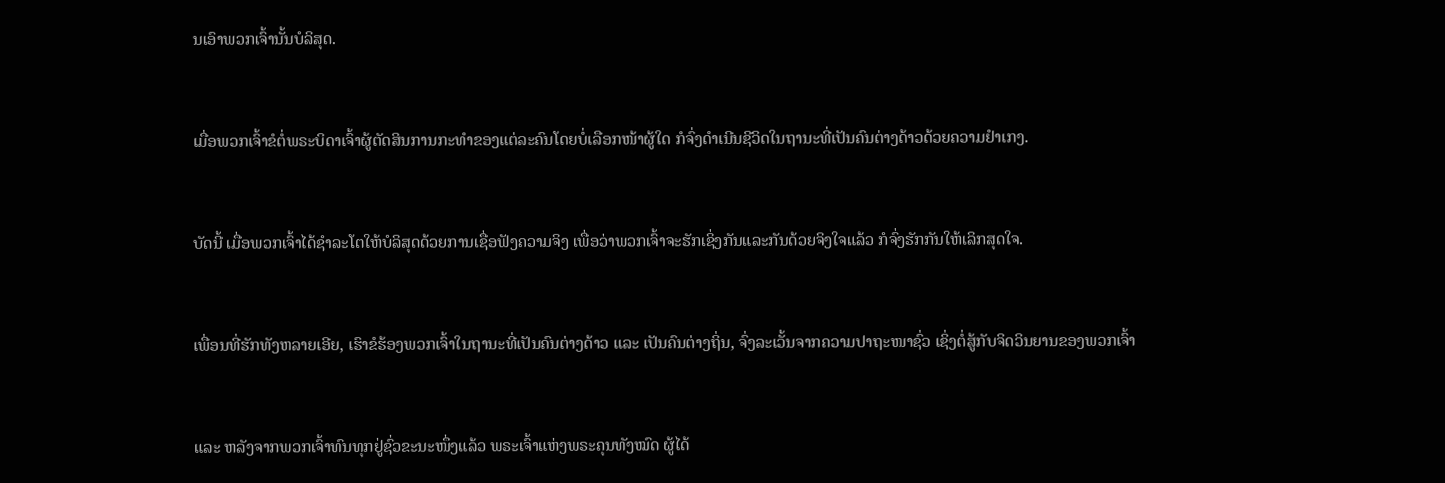ນເອົາພວກເຈົ້ານັ້ນບໍລິສຸດ.


ເມື່ອພວກເຈົ້າຂໍຕໍ່ພຣະບິດາເຈົ້າຜູ້ຕັດສິນການກະທຳຂອງແຕ່ລະຄົນໂດຍບໍ່ເລືອກໜ້າຜູ້ໃດ ກໍຈົ່ງດຳເນີນຊີວິດໃນຖານະທີ່ເປັນຄົນຕ່າງດ້າວດ້ວຍຄວາມຢຳເກງ.


ບັດນີ້ ເມື່ອພວກເຈົ້າໄດ້ຊຳລະໂຕໃຫ້ບໍລິສຸດດ້ວຍການເຊື່ອຟັງຄວາມຈິງ ເພື່ອວ່າພວກເຈົ້າຈະຮັກເຊິ່ງກັນແລະກັນດ້ວຍຈິງໃຈແລ້ວ ກໍຈົ່ງຮັກກັນໃຫ້ເລິກສຸດໃຈ.


ເພື່ອນທີ່ຮັກທັງຫລາຍເອີຍ, ເຮົາຂໍຮ້ອງພວກເຈົ້າໃນຖານະທີ່ເປັນຄົນຕ່າງດ້າວ ແລະ ເປັນຄົນຕ່າງຖິ່ນ, ຈົ່ງລະເວັ້ນຈາກຄວາມປາຖະໜາຊົ່ວ ເຊິ່ງຕໍ່ສູ້ກັບຈິດວິນຍານຂອງພວກເຈົ້າ


ແລະ ຫລັງຈາກພວກເຈົ້າທົນທຸກຢູ່ຊົ່ວຂະນະໜຶ່ງແລ້ວ ພຣະເຈົ້າແຫ່ງພຣະຄຸນທັງໝົດ ຜູ້ໄດ້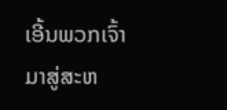ເອີ້ນພວກເຈົ້າມາສູ່ສະຫ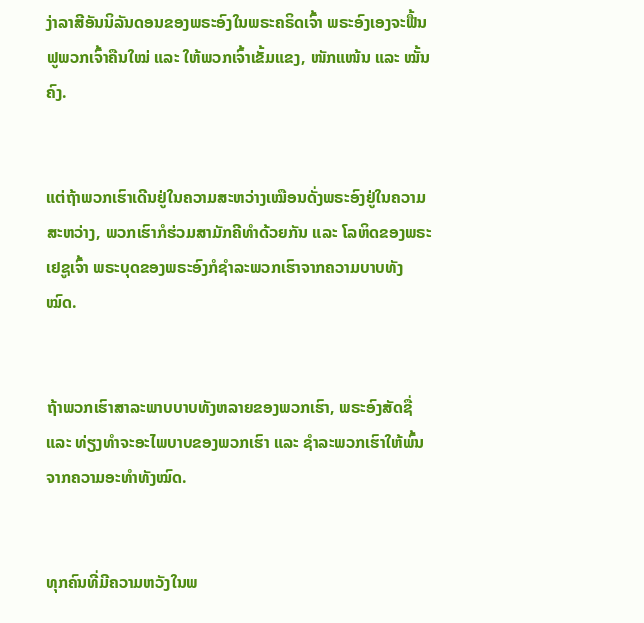ງ່າລາສີອັນນິລັນດອນຂອງພຣະອົງໃນພຣະຄຣິດເຈົ້າ ພຣະອົງເອງຈະຟື້ນຟູພວກເຈົ້າຄືນໃໝ່ ແລະ ໃຫ້ພວກເຈົ້າເຂັ້ມແຂງ, ໜັກແໜ້ນ ແລະ ໝັ້ນຄົງ.


ແຕ່ຖ້າພວກເຮົາເດີນຢູ່ໃນຄວາມສະຫວ່າງເໝືອນດັ່ງພຣະອົງຢູ່ໃນຄວາມສະຫວ່າງ, ພວກເຮົາກໍຮ່ວມສາມັກຄີທຳດ້ວຍກັນ ແລະ ໂລຫິດຂອງພຣະເຢຊູເຈົ້າ ພຣະບຸດຂອງພຣະອົງກໍຊຳລະພວກເຮົາຈາກຄວາມບາບທັງໝົດ.


ຖ້າພວກເຮົາສາລະພາບບາບທັງຫລາຍຂອງພວກເຮົາ, ພຣະອົງສັດຊື່ ແລະ ທ່ຽງທຳຈະອະໄພບາບຂອງພວກເຮົາ ແລະ ຊຳລະພວກເຮົາໃຫ້ພົ້ນຈາກຄວາມອະທຳທັງໝົດ.


ທຸກຄົນທີ່ມີຄວາມຫວັງໃນພ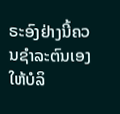ຣະອົງຢ່າງນີ້ຄວນຊຳລະຕົນເອງໃຫ້ບໍລິ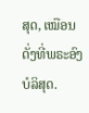ສຸດ, ເໝືອນດັ່ງທີ່ພຣະອົງບໍລິສຸດ.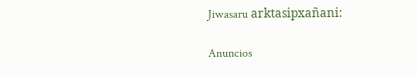Jiwasaru arktasipxañani:

Anuncios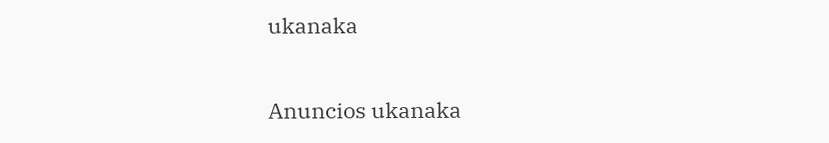ukanaka


Anuncios ukanaka